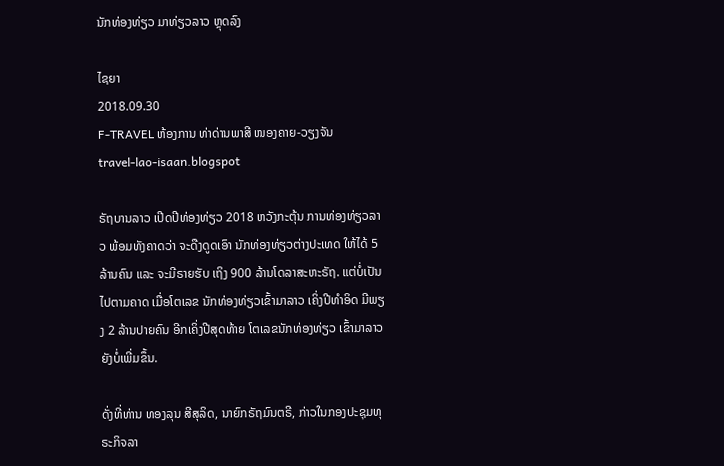ນັກທ່ອງທ່ຽວ ມາທ່ຽວລາວ ຫຼຸດລົງ

ໄຊຍາ
2018.09.30
F-TRAVEL ຫ້ອງການ ທ່າດ່ານພາສີ ໜອງຄາຍ-ວຽງຈັນ
travel-lao-isaan.blogspot

ຣັຖບານລາວ ເປີດປີທ່ອງທ່ຽວ 2018 ຫວັງກະຕຸ້ນ ການທ່ອງທ່ຽວລາວ ພ້ອມທັງຄາດວ່າ ຈະດືງດູດເອົາ ນັກທ່ອງທ່ຽວຕ່າງປະເທດ ໃຫ້ໄດ້ 5 ລ້ານຄົນ ແລະ ຈະມີຣາຍຮັບ ເຖິງ 900 ລ້ານໂດລາສະຫະຣັຖ. ແຕ່ບໍ່ເປັນໄປຕາມຄາດ ເມື່ອໂຕເລຂ ນັກທ່ອງທ່ຽວເຂົ້າມາລາວ ເຄິ່ງປີທຳອິດ ມີພຽງ 2 ລ້ານປາຍຄົນ ອີກເຄິ່ງປີສຸດທ້າຍ ໂຕເລຂນັກທ່ອງທ່ຽວ ເຂົ້າມາລາວ ຍັງບໍ່ເພີ່ມຂຶ້ນ.

ດັ່ງທີ່ທ່ານ ທອງລຸນ ສີສຸລິດ, ນາຍົກຣັຖມົນຕຣີ, ກ່າວໃນກອງປະຊຸມທຸຣະກິຈລາ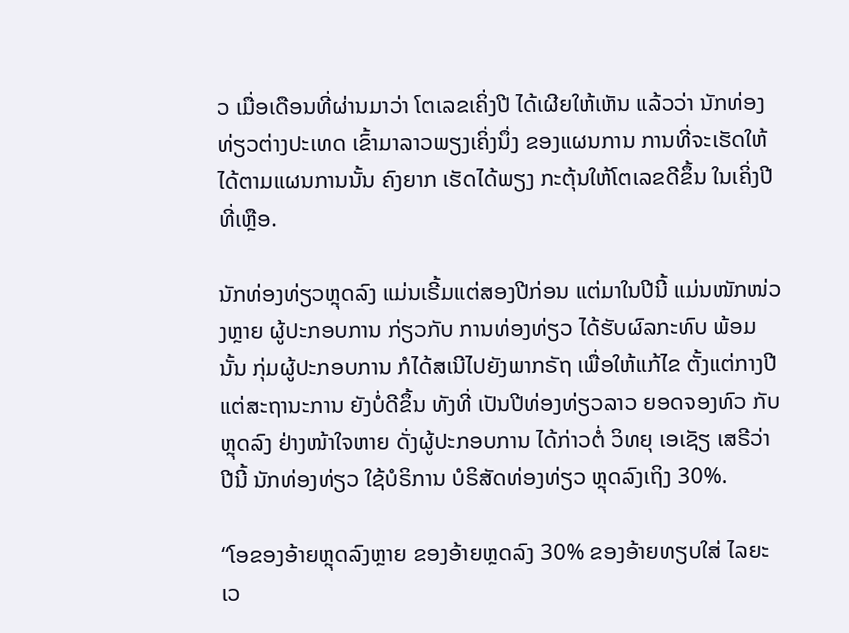ວ ເມື່ອເດືອນທີ່ຜ່ານມາວ່າ ໂຕເລຂເຄິ່ງປີ ໄດ້ເຜີຍໃຫ້ເຫັນ ແລ້ວວ່າ ນັກທ່ອງທ່ຽວຕ່າງປະເທດ ເຂົ້າມາລາວພຽງເຄິ່ງນຶ່ງ ຂອງແຜນການ ການທີ່ຈະເຮັດໃຫ້ໄດ້ຕາມແຜນການນັ້ນ ຄົງຍາກ ເຮັດໄດ້ພຽງ ກະຕຸ້ນໃຫ້ໂຕເລຂດີຂຶ້ນ ໃນເຄິ່ງປີທີ່ເຫຼືອ.

ນັກທ່ອງທ່ຽວຫຼຸດລົງ ແມ່ນເຣີ້ມແຕ່ສອງປີກ່ອນ ແຕ່ມາໃນປີນີ້ ແມ່ນໜັກໜ່ວງຫຼາຍ ຜູ້ປະກອບການ ກ່ຽວກັບ ການທ່ອງທ່ຽວ ໄດ້ຮັບຜົລກະທົບ ພ້ອມນັ້ນ ກຸ່ມຜູ້ປະກອບການ ກໍໄດ້ສເນີໄປຍັງພາກຣັຖ ເພື່ອໃຫ້ແກ້ໄຂ ຕັ້ງແຕ່ກາງປີ ແຕ່ສະຖານະການ ຍັງບໍ່ດີຂຶ້ນ ທັງທີ່ ເປັນປີທ່ອງທ່ຽວລາວ ຍອດຈອງທົວ ກັບຫຼຸດລົງ ຢ່າງໜ້າໃຈຫາຍ ດັ່ງຜູ້ປະກອບການ ໄດ້ກ່າວຕໍ່ ວິທຍຸ ເອເຊັຽ ເສຣີວ່າ ປີນີ້ ນັກທ່ອງທ່ຽວ ໃຊ້ບໍຣິການ ບໍຣິສັດທ່ອງທ່ຽວ ຫຼຸດລົງເຖິງ 30%.

“ໂອຂອງອ້າຍຫຼຸດລົງຫຼາຍ ຂອງອ້າຍຫຼດລົງ 30% ຂອງອ້າຍທຽບໃສ່ ໄລຍະເວ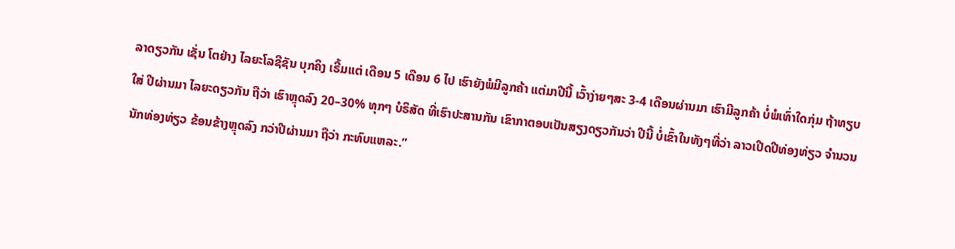ລາດຽວກັນ ເຊັ່ນ ໂຕຢ່າງ ໄລຍະໂລຊີຊັນ ບຸກຄິງ ເຣີ້ມແຕ່ ເດືອນ 5 ເດືອນ 6 ໄປ ເຮົາຍັງພໍມີລູກຄ້າ ແຕ່ມາປີນີ້ ເວົ້າງ່າຍໆສະ 3-4 ເດືອນຜ່ານມາ ເຮົາມີລູກຄ້າ ບໍ່ພໍເທົ່າໃດກຸ່ມ ຖ້າທຽບໃສ່ ປີຜ່ານມາ ໄລຍະດຽວກັນ ຖືວ່າ ເຮົາຫຼຸດລົງ 20–30% ທຸກໆ ບໍຣິສັດ ທີ່ເຮົາປະສານກັນ ເຂົາກາຕອບເປັນສຽງດຽວກັນວ່າ ປີນີ້ ບໍ່ເຂົ້າໃນທັງໆທີ່ວ່າ ລາວເປີດປີທ່ອງທ່ຽວ ຈຳນວນນັກທ່ອງທ່ຽວ ຂ້ອນຂ້າງຫຼຸດລົງ ກວ່າປີຜ່ານມາ ຖືວ່າ ກະທົບແຫລະ.”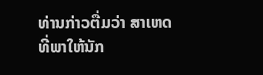ທ່ານກ່າວຕື່ມວ່າ ສາເຫດທີ່ພາໃຫ້ນັກ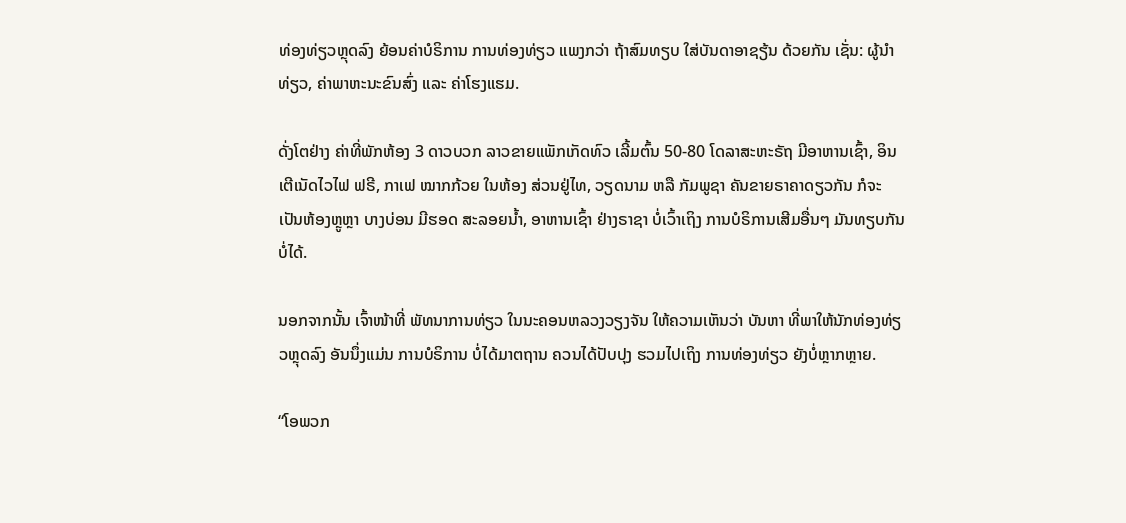ທ່ອງທ່ຽວຫຼຸດລົງ ຍ້ອນຄ່າບໍຣິການ ການທ່ອງທ່ຽວ ແພງກວ່າ ຖ້າສົມທຽບ ໃສ່ບັນດາອາຊຽ້ນ ດ້ວຍກັນ ເຊັ່ນ: ຜູ້ນຳທ່ຽວ, ຄ່າພາຫະນະຂົນສົ່ງ ແລະ ຄ່າໂຮງແຮມ.

ດັ່ງໂຕຢ່າງ ຄ່າທີ່ພັກຫ້ອງ 3 ດາວບວກ ລາວຂາຍແພັກເກັດທົວ ເລີ້ມຕົ້ນ 50-80 ໂດລາສະຫະຣັຖ ມີອາຫານເຊົ້າ, ອິນເຕີເນັດໄວໄຟ ຟຣີ, ກາເຟ ໝາກກ້ວຍ ໃນຫ້ອງ ສ່ວນຢູ່ໄທ, ວຽດນາມ ຫລື ກັມພູຊາ ຄັນຂາຍຣາຄາດຽວກັນ ກໍຈະເປັນຫ້ອງຫຼູຫຼາ ບາງບ່ອນ ມີຮອດ ສະລອຍນໍ້າ, ອາຫານເຊົ້າ ຢ່າງຣາຊາ ບໍ່ເວົ້າເຖິງ ການບໍຣິການເສີມອື່ນໆ ມັນທຽບກັນບໍ່ໄດ້.

ນອກຈາກນັ້ນ ເຈົ້າໜ້າທີ່ ພັທນາການທ່ຽວ ໃນນະຄອນຫລວງວຽງຈັນ ໃຫ້ຄວາມເຫັນວ່າ ບັນຫາ ທີ່ພາໃຫ້ນັກທ່ອງທ່ຽວຫຼຸດລົງ ອັນນຶ່ງແມ່ນ ການບໍຣິການ ບໍ່ໄດ້ມາຕຖານ ຄວນໄດ້ປັບປຸງ ຮວມໄປເຖິງ ການທ່ອງທ່ຽວ ຍັງບໍ່ຫຼາກຫຼາຍ.

“ໂອພວກ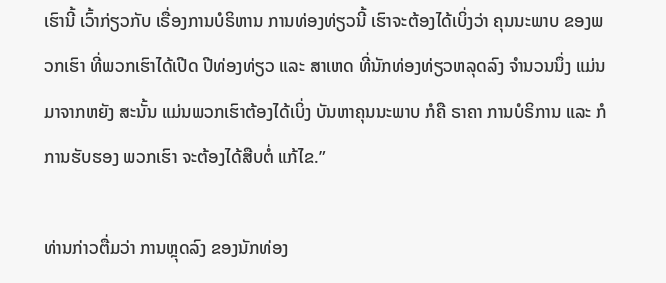ເຮົານີ້ ເວົ້າກ່ຽວກັບ ເຣື່ອງການບໍຣິຫານ ການທ່ອງທ່ຽວນີ້ ເຮົາຈະຕ້ອງໄດ້ເບິ່ງວ່າ ຄຸນນະພາບ ຂອງພວກເຮົາ ທີ່ພວກເຮົາໄດ້ເປີດ ປີທ່ອງທ່ຽວ ແລະ ສາເຫດ ທີ່ນັກທ່ອງທ່ຽວຫລຸດລົງ ຈຳນວນນຶ່ງ ແມ່ນມາຈາກຫຍັງ ສະນັ້ນ ແມ່ນພວກເຮົາຕ້ອງໄດ້ເບິ່ງ ບັນຫາຄຸນນະພາບ ກໍຄື ຣາຄາ ການບໍຣິການ ແລະ ກໍການຮັບຮອງ ພວກເຮົາ ຈະຕ້ອງໄດ້ສືບຕໍ່ ແກ້ໄຂ.”

ທ່ານກ່າວຕື່ມວ່າ ການຫຼຸດລົງ ຂອງນັກທ່ອງ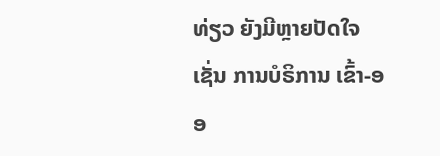ທ່ຽວ ຍັງມີຫຼາຍປັດໃຈ ເຊັ່ນ ການບໍຣິການ ເຂົ້າ-ອອ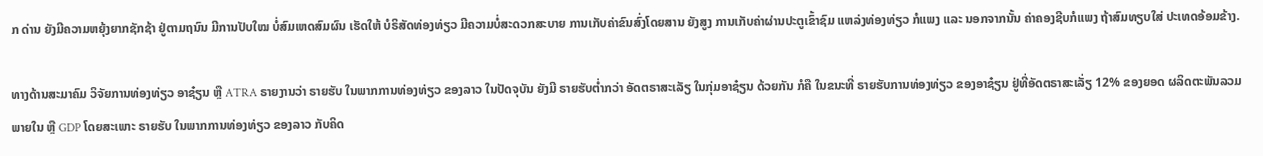ກ ດ່ານ ຍັງມີຄວາມຫຍຸ້ງຍາກຊັກຊ້າ ຢູ່ຕາມຖນົນ ມີການປັບໃໝ ບໍ່ສົມເຫດສົມຜົນ ເຮັດໃຫ້ ບໍຣິສັດທ່ອງທ່ຽວ ມີຄວາມບໍ່ສະດວກສະບາຍ ການເກັບຄ່າຂົນສົ່ງໂດຍສານ ຍັງສູງ ການເກັບຄ່າຜ່ານປະຕູເຂົ້າຊົມ ແຫລ່ງທ່ອງທ່ຽວ ກໍແພງ ແລະ ນອກຈາກນັ້ນ ຄ່າຄອງຊີບກໍແພງ ຖ້າສົມທຽບໃສ່ ປະເທດອ້ອມຂ້າງ.

ທາງດ້ານສະມາຄົມ ວິຈັຍການທ່ອງທ່ຽວ ອາຊ໋ຽນ ຫຼື ATRA ຣາຍງານວ່າ ຣາຍຮັບ ໃນພາກການທ່ອງທ່ຽວ ຂອງລາວ ໃນປັດຈຸບັນ ຍັງມີ ຣາຍຮັບຕ່ຳກວ່າ ອັດຕຣາສະເລັຽ ໃນກຸ່ມອາຊ໋ຽນ ດ້ວຍກັນ ກໍຄື ໃນຂນະທີ່ ຣາຍຮັບການທ່ອງທ່ຽວ ຂອງອາຊ໋ຽນ ຢູ່ທີ່ອັດຕຣາສະເລັ່ຽ 12% ຂອງຍອດ ຜລິດຕະພັນລວມພາຍໃນ ຫຼື GDP ໂດຍສະເພາະ ຣາຍຮັບ ໃນພາກການທ່ອງທ່ຽວ ຂອງລາວ ກັບຄິດ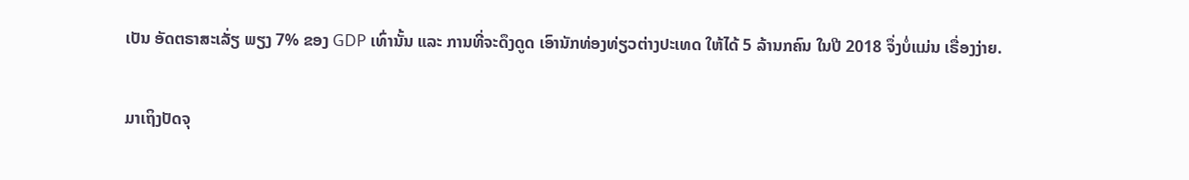ເປັນ ອັດຕຣາສະເລັ່ຽ ພຽງ 7% ຂອງ GDP ເທົ່ານັ້ນ ແລະ ການທີ່ຈະດຶງດູດ ເອົານັກທ່ອງທ່ຽວຕ່າງປະເທດ ໃຫ້ໄດ້ 5 ລ້ານກຄົນ ໃນປີ 2018 ຈຶ່ງບໍ່ແມ່ນ ເຣື່ອງງ່າຍ.

ມາເຖິງປັດຈຸ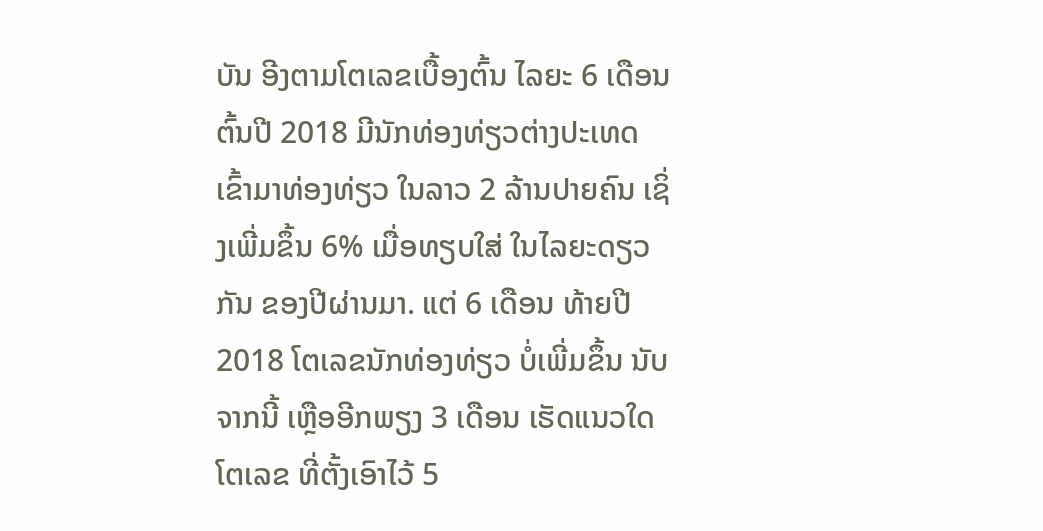ບັນ ອີງຕາມໂຕເລຂເບື້ອງຕົ້ນ ໄລຍະ 6 ເດືອນຕົ້ນປີ 2018 ມີນັກທ່ອງທ່ຽວຕ່າງປະເທດ ເຂົ້າມາທ່ອງທ່ຽວ ໃນລາວ 2 ລ້ານປາຍຄົນ ເຊິ່ງເພີ່ມຂຶ້ນ 6% ເມື່ອທຽບໃສ່ ໃນໄລຍະດຽວກັນ ຂອງປີຜ່ານມາ. ແຕ່ 6 ເດືອນ ທ້າຍປີ 2018 ໂຕເລຂນັກທ່ອງທ່ຽວ ບໍ່ເພີ່ມຂຶ້ນ ນັບຈາກນີ້ ເຫຼືອອີກພຽງ 3 ເດືອນ ເຮັດແນວໃດ ໂຕເລຂ ທີ່ຕັ້ງເອົາໄວ້ 5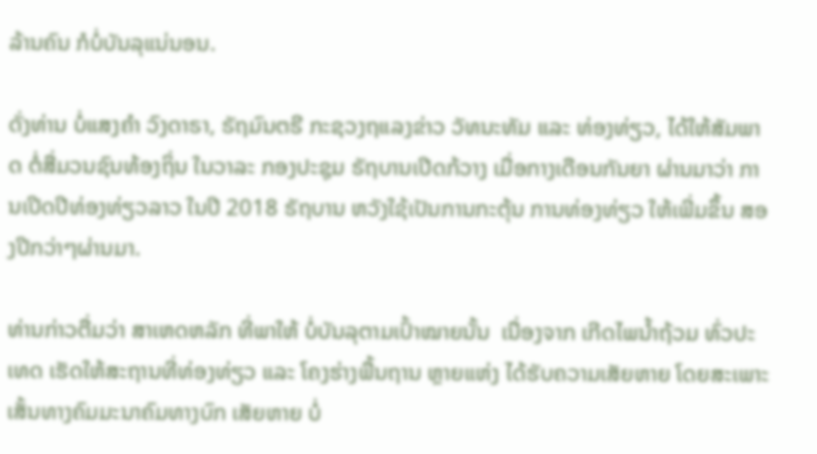ລ້ານຄົນ ກໍບໍ່ບັນລຸແນ່ນອນ.

ດັ່ງທ່ານ ບໍ່ແສງຄຳ ວົງດາຣາ, ຣັຖມົນຕຣີ ກະຊວງຖແລງຂ່າວ ວັທນະທັມ ແລະ ທ່ອງທ່ຽວ, ໄດ້ໃຫ້ສັມພາດ ຕໍ່ສື່ມວນຊົນທ້ອງຖິ່ນ ໃນວາລະ ກອງປະຊຸມ ຣັຖບານເປີດກ້ວາງ ເມື່ອກາງເດືອນກັນຍາ ຜ່ານມາວ່າ ການເປີດປີທ່ອງທ່ຽວລາວ ໃນປີ 2018 ຣັຖບານ ຫວັງໃຊ້ເປັນການກະຕຸ້ນ ການທ່ອງທ່ຽວ ໃຫ້ເພີ່ມຂຶ້ນ ສອງປີກວ່າໆຜ່ານມາ.

ທ່ານກ່າວຕື່ມວ່າ ສາເຫດຫລັກ ທີ່ພາໃຫ້ ບໍ່ບັນລຸຕາມເປົ້າໝາຍນັ້ນ  ເນື່ອງຈາກ ເກີດໄພນໍ້າຖ້ວມ ທົ່ວປະເທດ ເຮັດໃຫ້ສະຖານທີ່ທ່ອງທ່ຽວ ແລະ ໂຄງຮ່າງພື້ນຖານ ຫຼາຍແຫ່ງ ໄດ້ຮັບຄວາມເສັຍຫາຍ ໂດຍສະເພາະ ເສັ້ນທາງຄົມມະນາຄົມທາງບົກ ເສັຍຫາຍ ບໍ່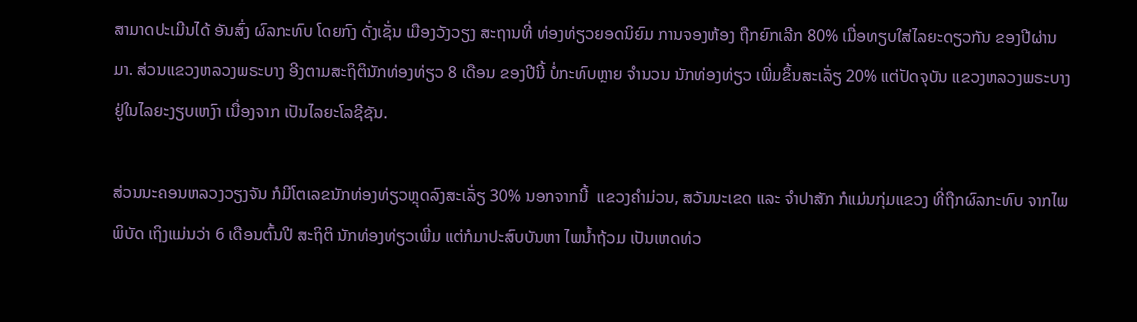ສາມາດປະເມີນໄດ້ ອັນສົ່ງ ຜົລກະທົບ ໂດຍກົງ ດັ່ງເຊັ່ນ ເມືອງວັງວຽງ ສະຖານທີ່ ທ່ອງທ່ຽວຍອດນິຍົມ ການຈອງຫ້ອງ ຖືກຍົກເລີກ 80% ເມື່ອທຽບໃສ່ໄລຍະດຽວກັນ ຂອງປີຜ່ານມາ. ສ່ວນແຂວງຫລວງພຣະບາງ ອີງຕາມສະຖິຕິນັກທ່ອງທ່ຽວ 8 ເດືອນ ຂອງປີນີ້ ບໍ່ກະທົບຫຼາຍ ຈຳນວນ ນັກທ່ອງທ່ຽວ ເພີ່ມຂຶ້ນສະເລັ່ຽ 20% ແຕ່ປັດຈຸບັນ ແຂວງຫລວງພຣະບາງ ຢູ່ໃນໄລຍະງຽບເຫງົາ ເນື່ອງຈາກ ເປັນໄລຍະໂລຊີຊັນ.

ສ່ວນນະຄອນຫລວງວຽງຈັນ ກໍມີໂຕເລຂນັກທ່ອງທ່ຽວຫຼຸດລົງສະເລັ່ຽ 30% ນອກຈາກນີ້  ແຂວງຄຳມ່ວນ, ສວັນນະເຂດ ແລະ ຈໍາປາສັກ ກໍແມ່ນກຸ່ມແຂວງ ທີ່ຖືກຜົລກະທົບ ຈາກໄພພິບັດ ເຖິງແມ່ນວ່າ 6 ເດືອນຕົ້ນປີ ສະຖິຕິ ນັກທ່ອງທ່ຽວເພີ່ມ ແຕ່ກໍມາປະສົບບັນຫາ ໄພນໍ້າຖ້ວມ ເປັນເຫດທ່ວ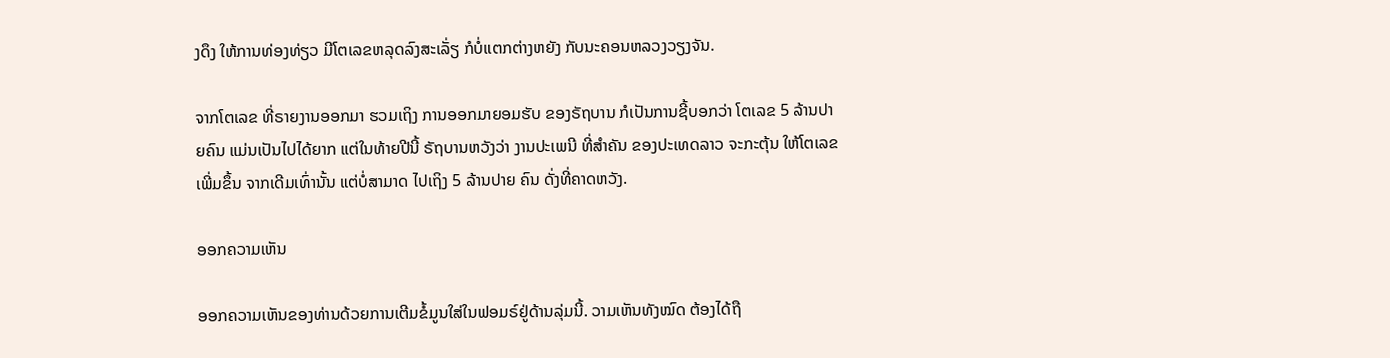ງດຶງ ໃຫ້ການທ່ອງທ່ຽວ ມີໂຕເລຂຫລຸດລົງສະເລັ່ຽ ກໍບໍ່ແຕກຕ່າງຫຍັງ ກັບນະຄອນຫລວງວຽງຈັນ.

ຈາກໂຕເລຂ ທີ່ຣາຍງານອອກມາ ຮວມເຖິງ ການອອກມາຍອມຮັບ ຂອງຣັຖບານ ກໍເປັນການຊີ້ບອກວ່າ ໂຕເລຂ 5 ລ້ານປາຍຄົນ ແມ່ນເປັນໄປໄດ້ຍາກ ແຕ່ໃນທ້າຍປີນີ້ ຣັຖບານຫວັງວ່າ ງານປະເພນີ ທີ່ສຳຄັນ ຂອງປະເທດລາວ ຈະກະຕຸ້ນ ໃຫ້ໂຕເລຂ ເພີ່ມຂຶ້ນ ຈາກເດີມເທົ່ານັ້ນ ແຕ່ບໍ່ສາມາດ ໄປເຖິງ 5 ລ້ານປາຍ ຄົນ ດັ່ງທີ່ຄາດຫວັງ.

ອອກຄວາມເຫັນ

ອອກຄວາມເຫັນຂອງທ່ານດ້ວຍການເຕີມຂໍ້ມູນໃສ່ໃນຟອມຣ໌ຢູ່ດ້ານລຸ່ມນີ້. ວາມເຫັນທັງໝົດ ຕ້ອງໄດ້ຖື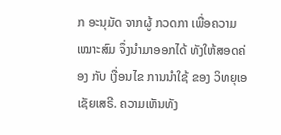ກ ອະນຸມັດ ຈາກຜູ້ ກວດກາ ເພື່ອຄວາມເໝາະສົມ ຈຶ່ງນໍາມາອອກໄດ້ ທັງໃຫ້ສອດຄ່ອງ ກັບ ເງື່ອນໄຂ ການນຳໃຊ້ ຂອງ ວິທຍຸເອເຊັຍເສຣີ. ຄວາມເຫັນທັງ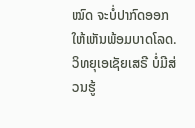ໝົດ ຈະບໍ່ປາກົດອອກ ໃຫ້ເຫັນພ້ອມບາດໂລດ. ວິທຍຸເອເຊັຍເສຣີ ບໍ່ມີສ່ວນຮູ້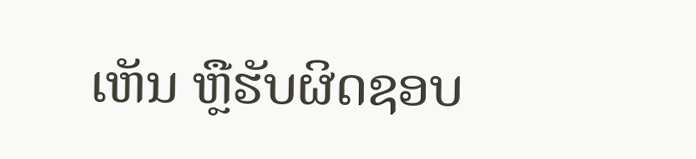ເຫັນ ຫຼືຮັບຜິດຊອບ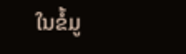ໃນຂໍ້ມູ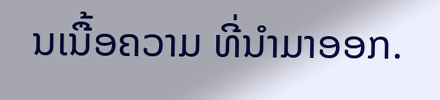ນເນື້ອຄວາມ ທີ່ນໍາມາອອກ.